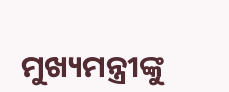ମୁଖ୍ୟମନ୍ତ୍ରୀଙ୍କୁ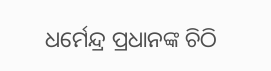ଧର୍ମେନ୍ଦ୍ର ପ୍ରଧାନଙ୍କ ଚିଠି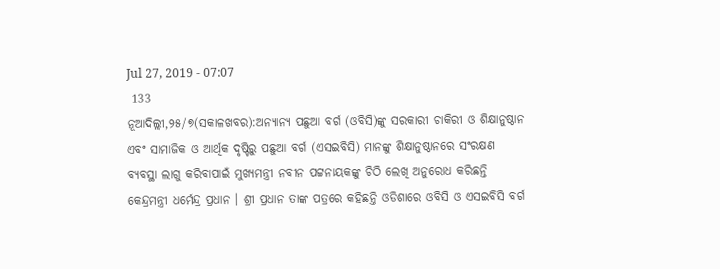Jul 27, 2019 - 07:07
 133
ନୂଆଦିଲ୍ଲୀ,୨୫/୭(ସକାଳଖବର):ଅନ୍ୟାନ୍ୟ ପଛୁଆ ବର୍ଗ (ଓବିସି)ଙ୍କୁ ସରକାରୀ ଚାକିରୀ ଓ ଶିକ୍ଷାନୁଷ୍ଠାନ ଏବଂ ସାମାଜିକ ଓ ଆର୍ଥିକ ଦୃଷ୍ଟିରୁ ପଛୁଆ ବର୍ଗ (ଏସଇବିସି) ମାନଙ୍କୁ ଶିକ୍ଷାନୁଷ୍ଠାନରେ ସଂରକ୍ଷଣ ବ୍ୟବସ୍ଥା ଲାଗୁ କରିବାପାଇଁ ମୁଖ୍ୟମନ୍ତ୍ରୀ ନବୀନ ପଟ୍ଟନାୟକଙ୍କୁ ଚିଠି ଲେଖି ଅନୁରୋଧ କରିଛନ୍ତି କେନ୍ଦ୍ରମନ୍ତ୍ରୀ ଧର୍ମେନ୍ଦ୍ର ପ୍ରଧାନ । ଶ୍ରୀ ପ୍ରଧାନ ତାଙ୍କ ପତ୍ରରେ କହିଛନ୍ତି ଓଡିଶାରେ ଓବିସି ଓ ଏସଇବିସି ବର୍ଗ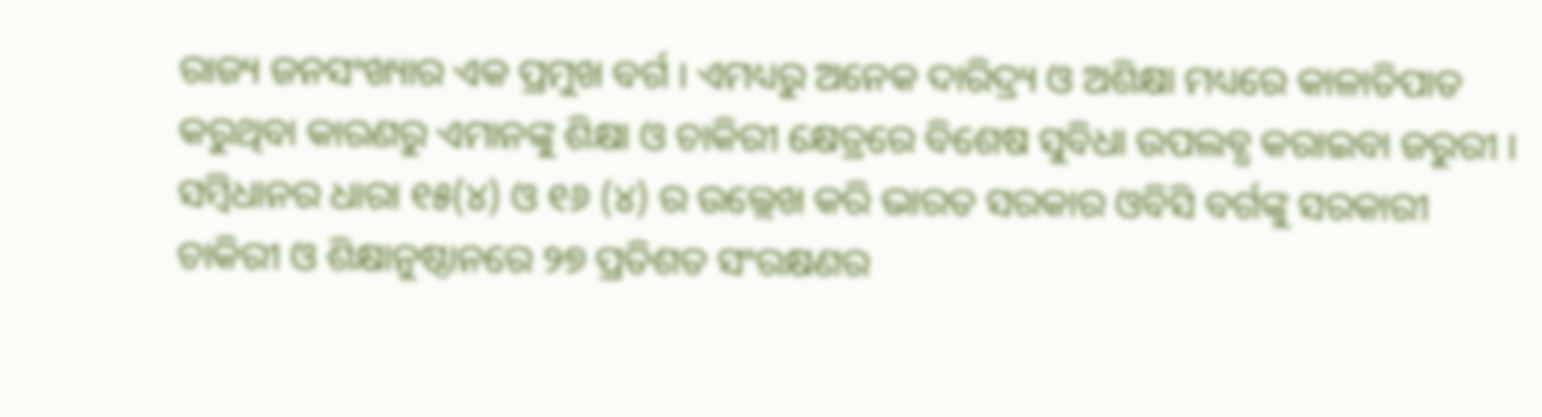ରାଜ୍ୟ ଜନସଂଖ୍ୟାର ଏକ ପ୍ରମୁଖ ବର୍ଗ । ଏମଧ୍ୟରୁ ଅନେକ ଦାରିଦ୍ର୍ୟ ଓ ଅଶିକ୍ଷା ମଧ୍ୟରେ କାଳାତିପାତ କରୁଥିବା କାରଣରୁ ଏମାନଙ୍କୁ ଶିକ୍ଷା ଓ ଚାକିରୀ କ୍ଷେତ୍ରରେ ବିଶେଷ ସୁବିଧା ଉପଲବ୍ଧ କରାଇବା ଜରୁରୀ । ସମ୍ବିଧାନର ଧାରା ୧୫(୪) ଓ ୧୬ (୪) ର ଉଲ୍ଲେଖ କରି ଭାରତ ସରକାର ଓବିସି ବର୍ଗଙ୍କୁ ସରକାରୀ ଚାକିରୀ ଓ ଶିକ୍ଷାନୁଷ୍ଠାନରେ ୨୭ ପ୍ରତିଶତ ସଂରକ୍ଷଣର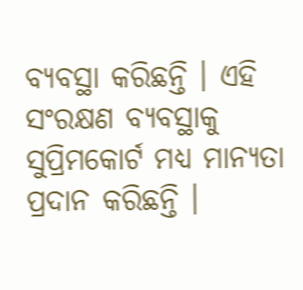ବ୍ୟବସ୍ଥା କରିଛନ୍ତି । ଏହି ସଂରକ୍ଷଣ ବ୍ୟବସ୍ଥାକୁ ସୁପ୍ରିମକୋର୍ଟ ମଧ୍ୟ ମାନ୍ୟତା ପ୍ରଦାନ କରିଛନ୍ତି ।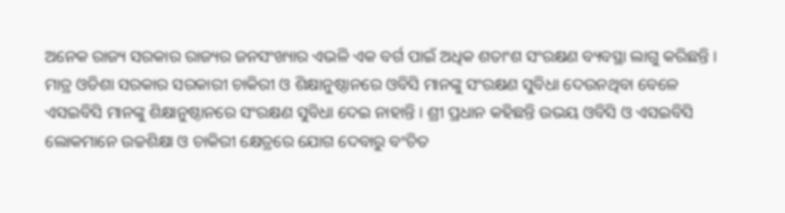ଅନେକ ରାଜ୍ୟ ସରକାର ରାଜ୍ୟର ଜନସଂଖ୍ୟାର ଏଭଳି ଏକ ବର୍ଗ ପାଇଁ ଅଧିକ ଶତାଂଶ ସଂରକ୍ଷଣ ବ୍ୟବସ୍ଥା ଲାଗୁ କରିଛନ୍ତି । ମାତ୍ର ଓଡିଶା ସରକାର ସରକାରୀ ଚାକିରୀ ଓ ଶିକ୍ଷାନୁଷ୍ଠାନରେ ଓବିସି ମାନଙ୍କୁ ସଂରକ୍ଷଣ ସୁବିଧା ଦେଉନଥିବା ବେଳେ ଏସଇବିସି ମାନଙ୍କୁ ଶିକ୍ଷାନୁଷ୍ଠାନରେ ସଂରକ୍ଷଣ ସୁବିଧା ଦେଇ ନାହାନ୍ତି । ଶ୍ରୀ ପ୍ରଧାନ କହିଛନ୍ତି ଉଭୟ ଓବିସି ଓ ଏସଇବିସି ଲୋକମାନେ ଉଚ୍ଚଶିକ୍ଷା ଓ ଚାକିରୀ କ୍ଷେତ୍ରରେ ଯୋଗ ଦେବାରୁ ବଂଚିତ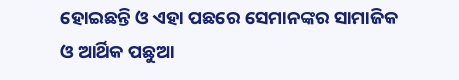ହୋଇଛନ୍ତି ଓ ଏହା ପଛରେ ସେମାନଙ୍କର ସାମାଜିକ ଓ ଆର୍ଥିକ ପଛୁଆ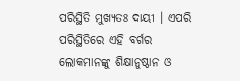ପରିସ୍ଥିତି ମୁଖ୍ୟତଃ ଦାୟୀ । ଏପରି ପରିସ୍ଥିତିରେ ଏହି ବର୍ଗର ଲୋକମାନଙ୍କୁ ଶିକ୍ଷାନୁଷ୍ଠାନ ଓ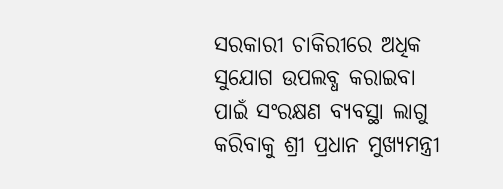ସରକାରୀ ଚାକିରୀରେ ଅଧିକ ସୁଯୋଗ ଉପଲବ୍ଧ କରାଇବା ପାଇଁ ସଂରକ୍ଷଣ ବ୍ୟବସ୍ଥା ଲାଗୁ କରିବାକୁ ଶ୍ରୀ ପ୍ରଧାନ ମୁଖ୍ୟମନ୍ତ୍ରୀ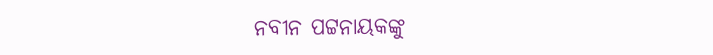ନବୀନ ପଟ୍ଟନାୟକଙ୍କୁ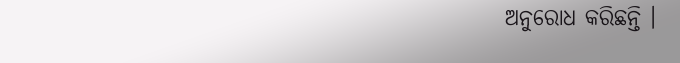ଅନୁରୋଧ କରିଛନ୍ତି ।